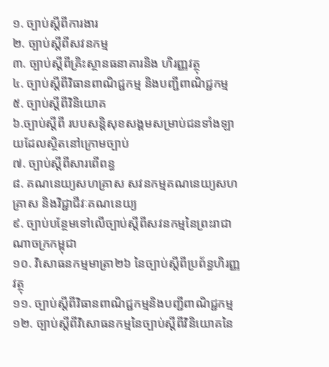១. ច្បាប់ស្ដីពីការងារ
២. ច្បាប់ស្ដីពីសវនកម្ម
៣. ច្បាប់ស្ដីពីគ្រិះស្ថានធនាគារនិង ហិរញ្ញវត្ថុ
៤. ច្បាប់ស្ដីពីវិធានពាណិជ្ជកម្ម និងបញ្ជីពាណិជ្ជកម្ម
៥. ច្បាប់ស្ដីពីវិនិយោគ
៦.ច្បាប់ស្ដីពី របបសន្ដិសុខសង្គមសម្រាប់ជនទាំងឡាយដែលស្ថិតនៅក្រោមច្បាប់
៧. ច្បាប់ស្ដីពីសារពើពន្ធ
៨. គណនេយ្យសហគ្រាស សវនកម្មគណនេយ្យសហគ្រាស និងវិជ្ជាជីវៈគណនេយ្យ
៩. ច្បាប់បន្ថែមទៅលើច្បាប់ស្ដីពីសវនកម្មនៃព្រះរាជាណាចក្រកម្ពុជា
១០. វិសោធនកម្មមាត្រា២៦ នៃច្បាប់ស្ដីពីប្រព័ន្ធហិរញ្ញវត្ថុ
១១. ច្បាប់ស្ដីពីវិធានពាណិជ្ជកម្មនិងបញ្ជីពាណិជ្ជកម្ម
១២. ច្បាប់ស្ដីពីវិសោធនកម្មនៃច្បាប់ស្ដីពីវិនិយោគនៃ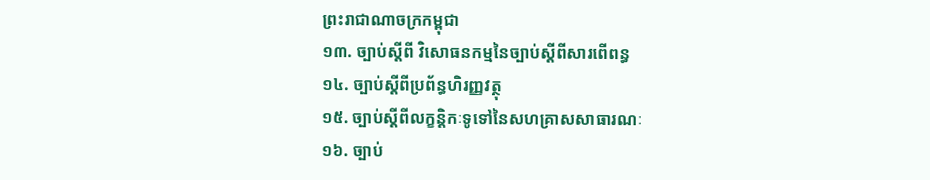ព្រះរាជាណាចក្រកម្ពុជា
១៣. ច្បាប់ស្ដីពី វិសោធនកម្មនៃច្បាប់ស្ដីពីសារពើពន្ធ
១៤. ច្បាប់ស្ដីពីប្រព័ន្ធហិរញ្ញវត្ថុ
១៥. ច្បាប់ស្ដីពីលក្ខន្ដិកៈទូទៅនៃសហគ្រាសសាធារណៈ
១៦. ច្បាប់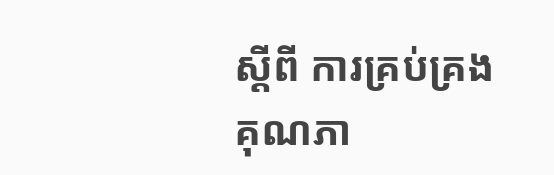ស្ដីពី ការគ្រប់គ្រងគុណភា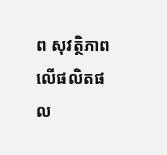ព សុវត្ថិភាពលើផលិតផល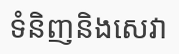ទំនិញនិងសេវា